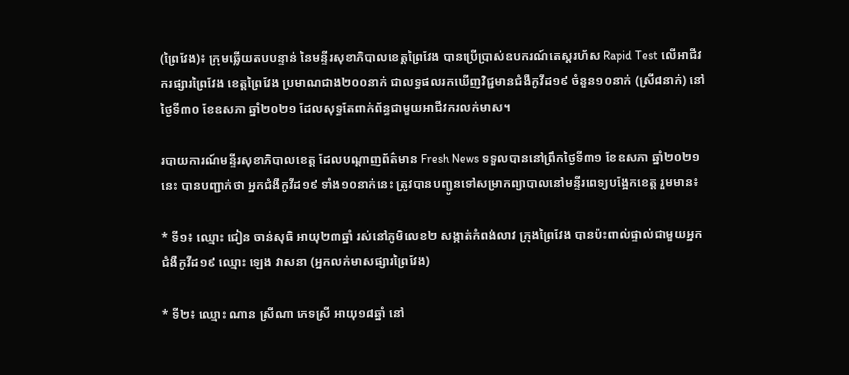(ព្រៃវែង)៖ ក្រុមឆ្លើយតបបន្ទាន់ នៃមន្ទីរសុខាភិបាលខេត្តព្រៃវែង បានប្រើប្រាស់ឧបករណ៍តេស្ដរហ័ស Rapid Test លើអាជីវករផ្សារព្រៃវែង ខេត្តព្រៃវែង ប្រមាណជាង២០០នាក់ ជាលទ្ធផលរកឃើញវិជ្ជមានជំងឺកូវីដ១៩ ចំនួន១០នាក់ (ស្រី៨នាក់) នៅថ្ងៃទី៣០ ខែឧសភា ឆ្នាំ២០២១ ដែលសុទ្ធតែពាក់ព័ន្ធជាមួយអាជីវករលក់មាស។

របាយការណ៍មន្ទីរសុខាភិបាលខេត្ត ដែលបណ្ដាញព័ត៌មាន Fresh News ទទួលបាននៅព្រឹកថ្ងៃទី៣១ ខែឧសភា ឆ្នាំ២០២១នេះ បានបញ្ជាក់ថា អ្នកជំងឺកូវីដ១៩ ទាំង១០នាក់នេះ ត្រូវបានបញ្ជូនទៅសម្រាកព្យាបាលនៅមន្ទីរពេទ្យបង្អែកខេត្ត រួមមាន៖

* ទី១៖ ឈ្មោះ ជៀន ចាន់សុធិ អាយុ២៣ឆ្នាំ រស់នៅភូមិលេខ២ សង្កាត់កំពង់លាវ ក្រុងព្រៃវែង បានប៉ះពាល់ផ្ទាល់ជាមួយអ្នកជំងឺកូវីដ១៩ ឈ្មោះ ឡេង វាសនា (អ្នកលក់មាសផ្សារព្រៃវែង)

* ទី២៖ ឈ្មោះ ណាន ស្រីណា ភេទស្រី អាយុ១៨ឆ្នាំ នៅ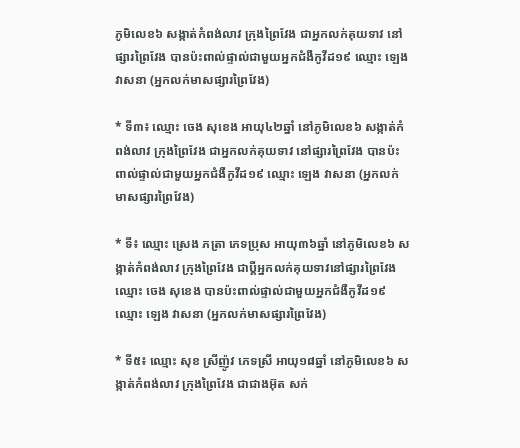ភូមិលេខ៦ សង្កាត់កំពង់លាវ ក្រុងព្រៃវែង ជាអ្នកលក់គុយទាវ នៅផ្សារព្រៃវែង បានប៉ះពាល់ផ្ទាល់ជាមួយអ្នកជំងឺកូវីដ១៩ ឈ្មោះ ឡេង វាសនា (អ្នកលក់មាសផ្សារព្រៃវែង)

* ទី៣៖ ឈ្មោះ ចេង សុខេង អាយុ៤២ឆ្នាំ នៅភូមិលេខ៦ សង្កាត់កំពង់លាវ ក្រុងព្រៃវែង ជាអ្នកលក់គុយទាវ នៅផ្សារព្រៃវែង បានប៉ះពាល់ផ្ទាល់ជាមួយអ្នកជំងឺកូវីដ១៩ ឈ្មោះ ឡេង វាសនា (អ្នកលក់មាសផ្សារព្រៃវែង)

* ទី៖ ឈ្មោះ ស្រេង ភត្រា ភេទប្រុស អាយុ៣៦ឆ្នាំ នៅភូមិលេខ៦ សង្កាត់កំពង់លាវ ក្រុងព្រៃវែង ជាប្តីអ្នកលក់គុយទាវនៅផ្សារព្រៃវែង ឈ្មោះ ចេង សុខេង បានប៉ះពាល់ផ្ទាល់ជាមួយអ្នកជំងឺកូវីដ១៩ ឈ្មោះ ឡេង វាសនា (អ្នកលក់មាសផ្សារព្រៃវែង)

* ទី៥៖ ឈ្មោះ សុខ ស្រីញ៉ូវ ភេទស្រី អាយុ១៨ឆ្នាំ នៅភូមិលេខ៦ សង្កាត់កំពង់លាវ ក្រុងព្រៃវែង ជាជាងអ៊ុត សក់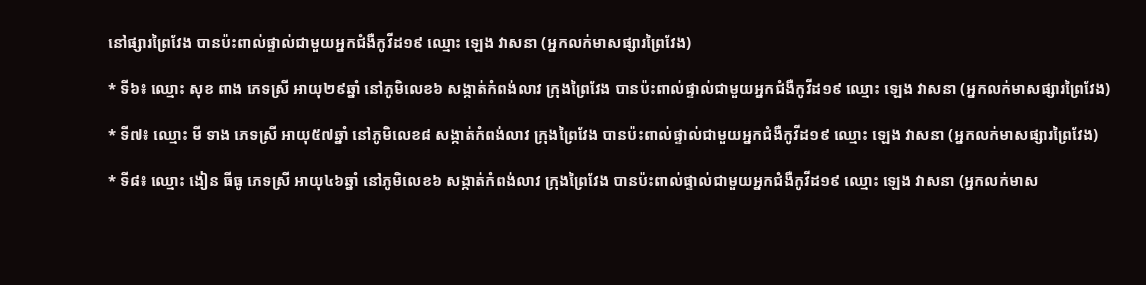នៅផ្សារព្រៃវែង បានប៉ះពាល់ផ្ទាល់ជាមួយអ្នកជំងឺកូវីដ១៩ ឈ្មោះ ឡេង វាសនា (អ្នកលក់មាសផ្សារព្រៃវែង)

* ទី៦៖ ឈ្មោះ សុខ ពាង ភេទស្រី អាយុ២៩ឆ្នាំ នៅភូមិលេខ៦ សង្កាត់កំពង់លាវ ក្រុងព្រៃវែង បានប៉ះពាល់ផ្ទាល់ជាមួយអ្នកជំងឺកូវីដ១៩ ឈ្មោះ ឡេង វាសនា (អ្នកលក់មាសផ្សារព្រៃវែង)

* ទី៧៖ ឈ្មោះ មី ទាង ភេទស្រី អាយុ៥៧ឆ្នាំ នៅភូមិលេខ៨ សង្កាត់កំពង់លាវ ក្រុងព្រៃវែង បានប៉ះពាល់ផ្ទាល់ជាមួយអ្នកជំងឺកូវីដ១៩ ឈ្មោះ ឡេង វាសនា (អ្នកលក់មាសផ្សារព្រៃវែង)

* ទី៨៖ ឈ្មោះ ងៀន ធីធូ ភេទស្រី អាយុ៤៦ឆ្នាំ នៅភូមិលេខ៦ សង្កាត់កំពង់លាវ ក្រុងព្រៃវែង បានប៉ះពាល់ផ្ទាល់ជាមួយអ្នកជំងឺកូវីដ១៩ ឈ្មោះ ឡេង វាសនា (អ្នកលក់មាស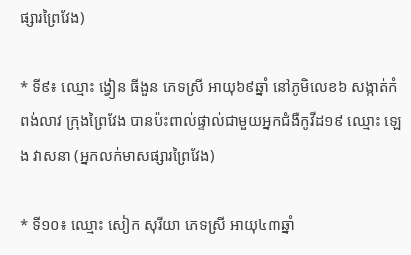ផ្សារព្រៃវែង)

* ទី៩៖ ឈ្មោះ ង្វៀន ធីងួន ភេទស្រី អាយុ៦៩ឆ្នាំ នៅភូមិលេខ៦ សង្កាត់កំពង់លាវ ក្រុងព្រៃវែង បានប៉ះពាល់ផ្ទាល់ជាមួយអ្នកជំងឺកូវីដ១៩ ឈ្មោះ ឡេង វាសនា (អ្នកលក់មាសផ្សារព្រៃវែង)

* ទី១០៖ ឈ្មោះ សៀក សុរីយា ភេទស្រី អាយុ៤៣ឆ្នាំ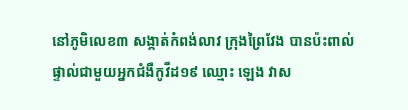នៅភូមិលេខ៣ សង្កាត់កំពង់លាវ ក្រុងព្រៃវែង បានប៉ះពាល់ផ្ទាល់ជាមួយអ្នកជំងឺកូវីដ១៩ ឈ្មោះ ឡេង វាស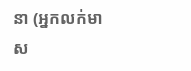នា (អ្នកលក់មាស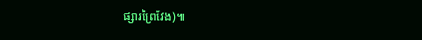ផ្សារព្រៃវែង)៕